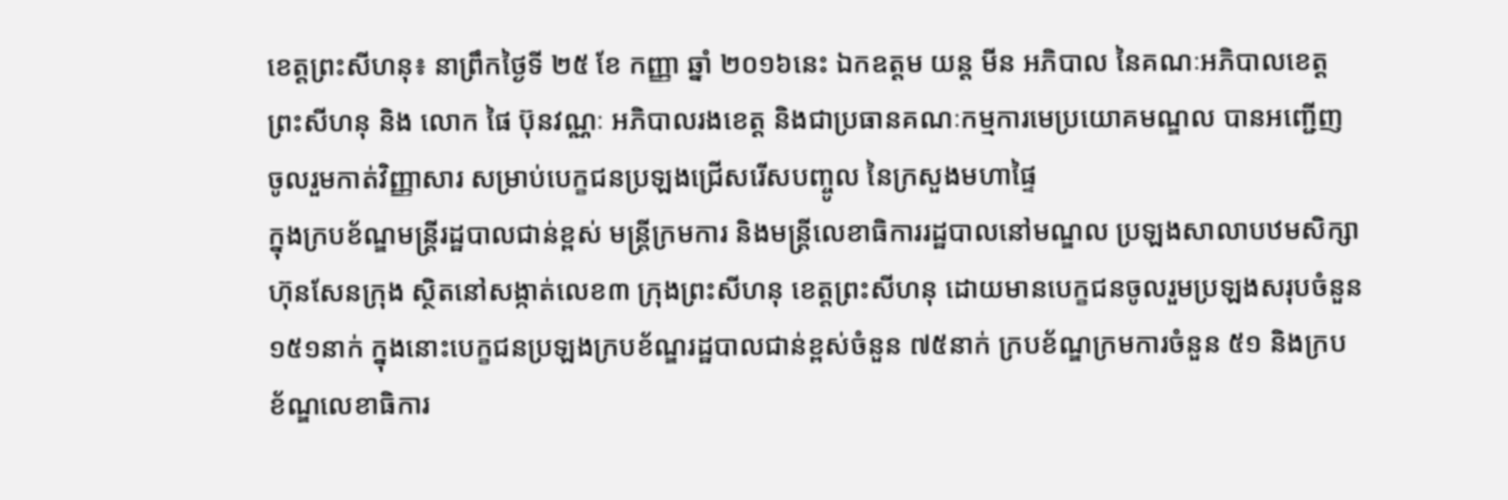ខេត្តព្រះសីហនុ៖ នាព្រឹកថ្ងៃទី ២៥ ខែ កញ្ញា ឆ្នាំ ២០១៦នេះ ឯកឧត្តម យន្ត មីន អភិបាល នៃគណៈអភិបាលខេត្ត
ព្រះសីហនុ និង លោក ផៃ ប៊ុនវណ្ណៈ អភិបាលរងខេត្ត និងជាប្រធានគណៈកម្មការមេប្រយោគមណ្ឌល បានអញ្ជើញ
ចូលរួមកាត់វិញ្ញាសារ សម្រាប់បេក្ខជនប្រឡងជ្រើសរើសបញ្ចូល នៃក្រសួងមហាផ្ទៃ
ក្នុងក្របខ័ណ្ឌមន្ត្រីរដ្ឋបាលជាន់ខ្ពស់ មន្រ្តីក្រមការ និងមន្ត្រីលេខាធិការរដ្ឋបាលនៅមណ្ឌល ប្រឡងសាលាបឋមសិក្សា
ហ៊ុនសែនក្រុង ស្ថិតនៅសង្កាត់លេខ៣ ក្រុងព្រះសីហនុ ខេត្តព្រះសីហនុ ដោយមានបេក្ខជនចូលរួមប្រឡងសរុបចំនួន
១៥១នាក់ ក្នុងនោះបេក្ខជនប្រឡងក្របខ័ណ្ឌរដ្ឋបាលជាន់ខ្ពស់ចំនួន ៧៥នាក់ ក្របខ័ណ្ឌក្រមការចំនួន ៥១ និងក្រប
ខ័ណ្ឌលេខាធិការ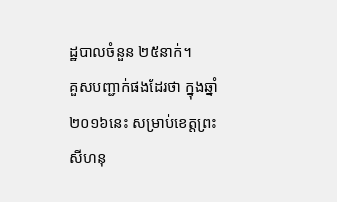ដ្ឋបាលចំនួន ២៥នាក់។
គួសបញ្ជាក់ផងដែរថា ក្នុងឆ្នាំ២០១៦នេះ សម្រាប់ខេត្តព្រះសីហនុ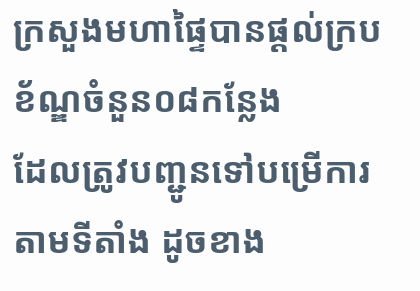ក្រសួងមហាផ្ទៃបានផ្តល់ក្របខ័ណ្ឌចំនួន០៨កន្លែង
ដែលត្រូវបញ្ជូនទៅបម្រើការតាមទីតាំង ដូចខាង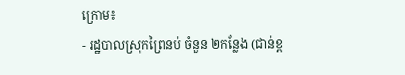ក្រោម៖
- រដ្ឋបាលស្រុកព្រៃនប់ ចំនួន ២កន្លែង (ជាន់ខ្ព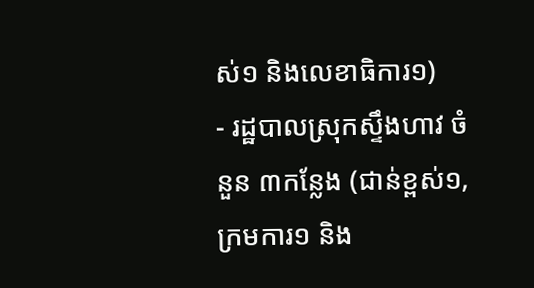ស់១ និងលេខាធិការ១)
- រដ្ឋបាលស្រុកស្ទឹងហាវ ចំនួន ៣កន្លែង (ជាន់ខ្ពស់១, ក្រមការ១ និង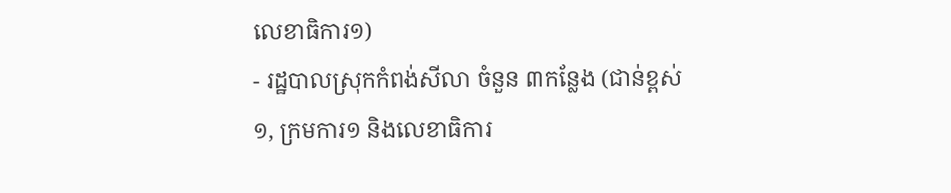លេខាធិការ១)
- រដ្ឋបាលស្រុកកំពង់សីលា ចំនួន ៣កន្លែង (ជាន់ខ្ពស់១, ក្រមការ១ និងលេខាធិការ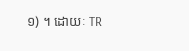១) ។ ដោយៈ TR